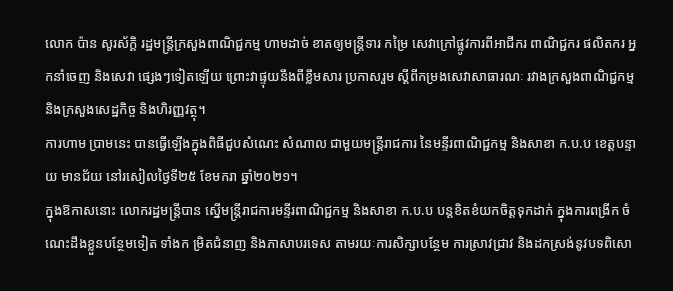លោក ប៉ាន សូរស័ក្តិ រដ្ឋមន្ត្រីក្រសួងពាណិជ្ជកម្ម ហាមដាច់ ខាតឲ្យមន្ត្រីទារ កម្រៃ សេវាក្រៅផ្លូវការពីអាជីករ ពាណិជ្ជករ ផលិតករ អ្នកនាំចេញ និងសេវា ផ្សេងៗទៀតឡើយ ព្រោះវាផ្ទុយនឹងពីខ្លឹមសារ ប្រកាសរួម ស្តីពីកម្រងសេវាសាធារណៈ រវាងក្រសួងពាណិជ្ជកម្ម និងក្រសួងសេដ្ឋកិច្ច និងហិរញ្ញវត្ថុ។
ការហាម ប្រាមនេះ បានធ្វើឡើងក្នុងពិធីជួបសំណេះ សំណាល ជាមួយមន្ត្រីរាជការ នៃមន្ទីរពាណិជ្ជកម្ម និងសាខា ក.ប.ប ខេត្តបន្ទាយ មានជ័យ នៅរសៀលថ្ងៃទី២៥ ខែមករា ឆ្នាំ២០២១។
ក្នុងឱកាសនោះ លោករដ្ឋមន្ត្រីបាន ស្នើមន្ត្រីរាជការមន្ទីរពាណិជ្ជកម្ម និងសាខា ក.ប.ប បន្តខិតខំយកចិត្តទុកដាក់ ក្នុងការពង្រីក ចំណេះដឹងខ្លួនបន្ថែមទៀត ទាំងក ម្រិតជំនាញ និងភាសាបរទេស តាមរយៈការសិក្សាបន្ថែម ការស្រាវជ្រាវ និងដកស្រង់នូវបទពិសោ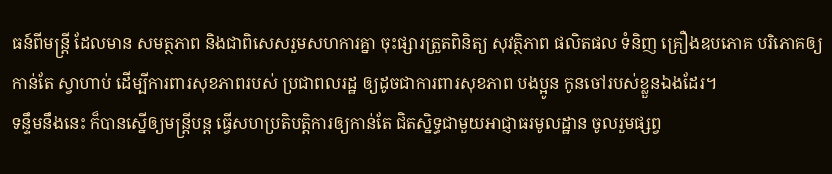ធន៍ពីមន្ត្រី ដែលមាន សមត្ថភាព និងជាពិសេសរួមសហការគ្នា ចុះផ្សារត្រួតពិនិត្យ សុវត្ថិភាព ផលិតផល ទំនិញ គ្រឿងឧបភោគ បរិភោគឲ្យកាន់តែ ស្វាហាប់ ដើម្បីការពារសុខភាពរបស់ ប្រជាពលរដ្ឋ ឲ្យដូចជាការពារសុខភាព បងប្អូន កូនចៅរបស់ខ្លួនឯងដែរ។
ទន្ទឹមនឹងនេះ ក៏បានស្នើឲ្យមន្ត្រីបន្ត ធ្វើសហប្រតិបត្តិការឲ្យកាន់តែ ជិតស្និទ្ធជាមួយអាជ្ញាធរមូលដ្ឋាន ចូលរួមផ្សព្វ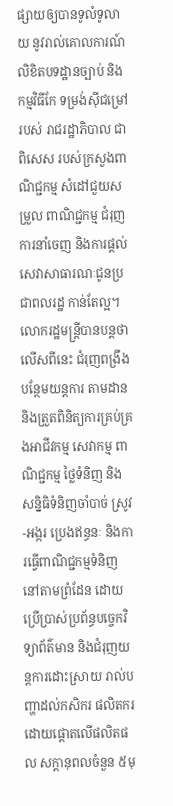ផ្សាយឲ្យបានទូលំទូលាយ នូវរាល់គោលការណ៍ លិខិតបទដ្ឋានច្បាប់ និងកម្មវិធីកែ ទម្រង់ស៊ីជម្រៅរបស់ រាជរដ្ឋាភិបាល ជាពិសេស របស់ក្រសួងពាណិជ្ជកម្ម សំដៅជួយសម្រួល ពាណិជ្ជកម្ម ជំរុញការនាំចេញ និងការផ្តល់ សេវាសាធារណៈជូនប្រជាពលរដ្ឋ កាន់តែល្អ។
លោករដ្ឋមន្ត្រីបានបន្តថា លើសពីនេះ ជំរុញពង្រឹងបន្ថែមយន្តការ តាមដាន និងត្រួតពិនិត្យការគ្រប់គ្រងអាជីវកម្ម សេវាកម្ម ពាណិជ្ជកម្ម ថ្លៃទំនិញ និងសន្និធិទំនិញចាំបាច់ ស្រូវ-អង្ករ ប្រេងឥន្ធនៈ និងការធ្វើពាណិជ្ជកម្មទំនិញ នៅតាមព្រំដែន ដោយប្រើប្រាស់ប្រព័ន្ធបច្ចេកវិទ្យាព័ត៌មាន និងជំរុញយន្តការដោះស្រាយ រាល់បញ្ហាដល់កសិករ ផលិតករ ដោយផ្តោតលើផលិតផល សក្តានុពលចំនួន ៥មុ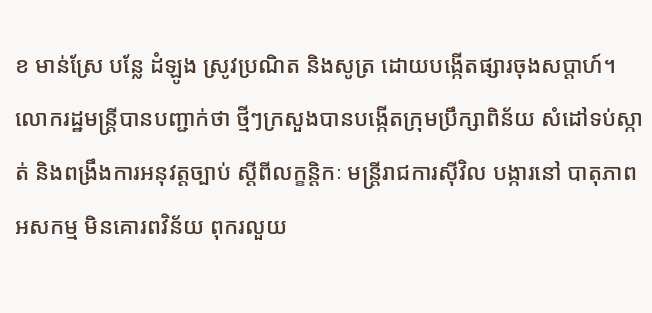ខ មាន់ស្រែ បន្លែ ដំឡូង ស្រូវប្រណិត និងសូត្រ ដោយបង្កើតផ្សារចុងសប្តាហ៍។
លោករដ្ឋមន្ត្រីបានបញ្ជាក់ថា ថ្មីៗក្រសួងបានបង្កើតក្រុមប្រឹក្សាពិន័យ សំដៅទប់ស្កាត់ និងពង្រឹងការអនុវត្តច្បាប់ ស្តីពីលក្ខន្តិកៈ មន្ត្រីរាជការស៊ីវិល បង្ការនៅ បាតុភាពអសកម្ម មិនគោរពវិន័យ ពុករលួយ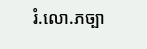រំ.លោ.ភច្បា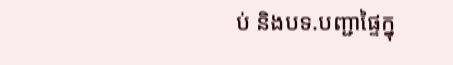ប់ និងបទ.បញ្ជាផ្ទៃក្នុ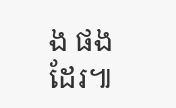ង ផងដែរ៕